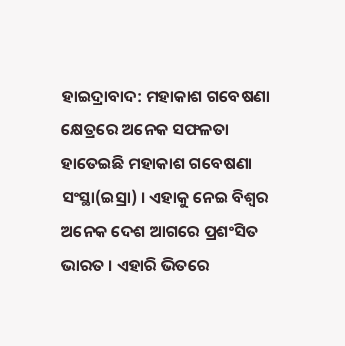ହାଇଦ୍ରାବାଦ: ମହାକାଶ ଗବେଷଣା କ୍ଷେତ୍ରରେ ଅନେକ ସଫଳତା ହାତେଇଛି ମହାକାଶ ଗବେଷଣା ସଂସ୍ଥା(ଇସ୍ରା) । ଏହାକୁ ନେଇ ବିଶ୍ବର ଅନେକ ଦେଶ ଆଗରେ ପ୍ରଶଂସିତ ଭାରତ । ଏହାରି ଭିତରେ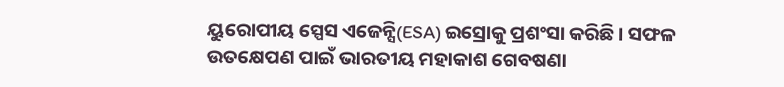ୟୁରୋପୀୟ ସ୍ପେସ ଏଜେନ୍ସି(ESA) ଇସ୍ରୋକୁ ପ୍ରଶଂସା କରିଛି । ସଫଳ ଉତକ୍ଷେପଣ ପାଇଁ ଭାରତୀୟ ମହାକାଶ ଗେବଷଣା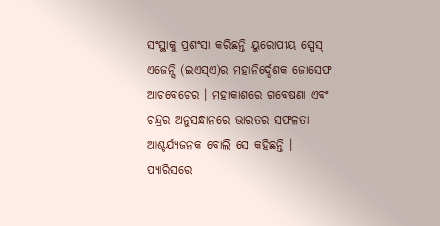ସଂସ୍ଥାକୁ ପ୍ରଶଂସା କରିଛନ୍ତି ୟୁରୋପୀୟ ସ୍ପେସ୍ ଏଜେନ୍ସି (ଇଏସ୍ଏ)ର ମହାନିର୍ଦ୍ଦେଶକ ଜୋସେଫ ଆଚବେଚେର । ମହାକାଶରେ ଗବେଷଣା ଏବଂ ଚନ୍ଦ୍ରର ଅନୁସନ୍ଧାନରେ ଭାରତର ସଫଳତା ଆଶ୍ଚର୍ଯ୍ୟଜନକ ବୋଲି ସେ କହିଛନ୍ତି ।
ପ୍ଯାରିସରେ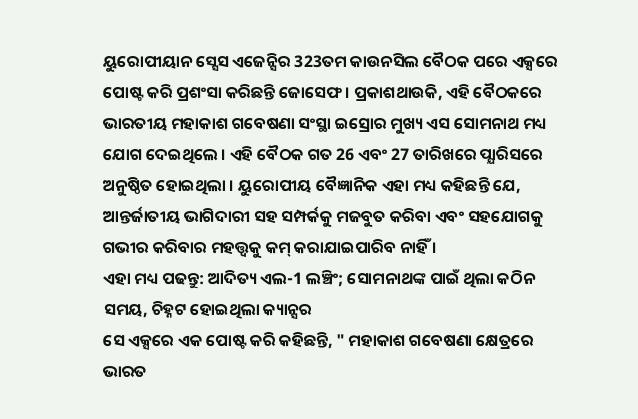ୟୁରୋପୀୟାନ ସ୍ସେସ ଏଜେନ୍ସିର 323ତମ କାଉନସିଲ ବୈଠକ ପରେ ଏକ୍ସରେ ପୋଷ୍ଟ କରି ପ୍ରଶଂସା କରିଛନ୍ତି ଜୋସେଫ । ପ୍ରକାଶଥାଉକି, ଏହି ବୈଠକରେ ଭାରତୀୟ ମହାକାଶ ଗବେଷଣା ସଂସ୍ଥା ଇସ୍ରୋର ମୁଖ୍ୟ ଏସ ସୋମନାଥ ମଧ୍ୟ ଯୋଗ ଦେଇଥିଲେ । ଏହି ବୈଠକ ଗତ 26 ଏବଂ 27 ତାରିଖରେ ପ୍ଯାରିସରେ ଅନୁଷ୍ଠିତ ହୋଇଥିଲା । ୟୁରୋପୀୟ ବୈଜ୍ଞାନିକ ଏହା ମଧ୍ୟ କହିଛନ୍ତି ଯେ, ଆନ୍ତର୍ଜାତୀୟ ଭାଗିଦାରୀ ସହ ସମ୍ପର୍କକୁ ମଜବୁତ କରିବା ଏବଂ ସହଯୋଗକୁ ଗଭୀର କରିବାର ମହତ୍ତ୍ବକୁ କମ୍ କରାଯାଇପାରିବ ନାହିଁ ।
ଏହା ମଧ୍ୟ ପଢନ୍ତୁ: ଆଦିତ୍ୟ ଏଲ-1 ଲଞ୍ଚିଂ; ସୋମନାଥଙ୍କ ପାଇଁ ଥିଲା କଠିନ ସମୟ, ଚିହ୍ନଟ ହୋଇଥିଲା କ୍ୟାନ୍ସର
ସେ ଏକ୍ସରେ ଏକ ପୋଷ୍ଟ କରି କହିଛନ୍ତି, " ମହାକାଶ ଗବେଷଣା କ୍ଷେତ୍ରରେ ଭାରତ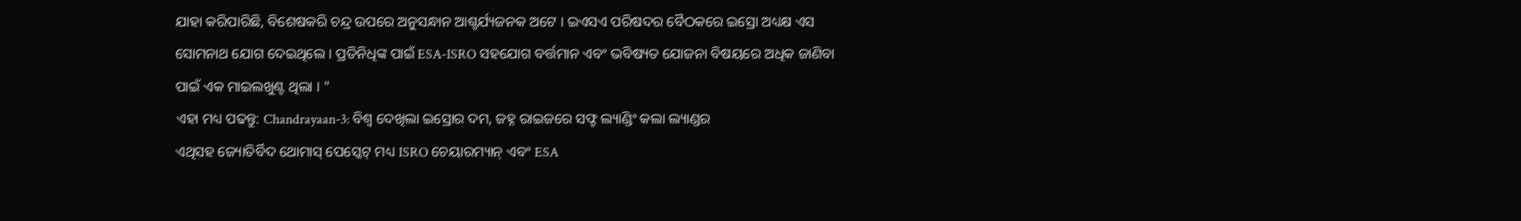ଯାହା କରିପାରିଛି, ବିଶେଷକରି ଚନ୍ଦ୍ର ଉପରେ ଅନୁସନ୍ଧାନ ଆଶ୍ଚର୍ଯ୍ୟଜନକ ଅଟେ । ଇଏସଏ ପରିଷଦର ବୈଠକରେ ଇସ୍ରୋ ଅଧ୍ୟକ୍ଷ ଏସ ସୋମନାଥ ଯୋଗ ଦେଇଥିଲେ । ପ୍ରତିନିଧିଙ୍କ ପାଇଁ ESA-ISRO ସହଯୋଗ ବର୍ତ୍ତମାନ ଏବଂ ଭବିଷ୍ୟତ ଯୋଜନା ବିଷୟରେ ଅଧିକ ଜାଣିବା ପାଇଁ ଏକ ମାଇଲଖୁଣ୍ଟ ଥିଲା । "
ଏହା ମଧ୍ୟ ପଢନ୍ତୁ: Chandrayaan-3: ବିଶ୍ୱ ଦେଖିଲା ଇସ୍ରୋର ଦମ, ଜହ୍ନ ରାଇଜରେ ସଫ୍ଟ ଲ୍ୟାଣ୍ଡିଂ କଲା ଲ୍ୟାଣ୍ଡର
ଏଥିସହ ଜ୍ୟୋତିର୍ବିଦ ଥୋମାସ୍ ପେସ୍କେଟ୍ ମଧ୍ୟ ISRO ଚେୟାରମ୍ୟାନ୍ ଏବଂ ESA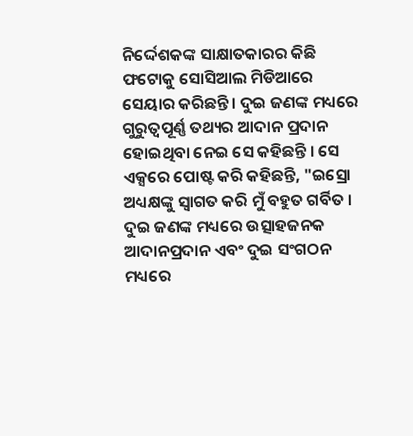ନିର୍ଦ୍ଦେଶକଙ୍କ ସାକ୍ଷାତକାରର କିଛି ଫଟୋକୁ ସୋସିଆଲ ମିଡିଆରେ ସେୟାର କରିଛନ୍ତି । ଦୁଇ ଜଣଙ୍କ ମଧ୍ୟରେ ଗୁରୁତ୍ବପୂର୍ଣ୍ଣ ତଥ୍ୟର ଆଦାନ ପ୍ରଦାନ ହୋଇଥିବା ନେଇ ସେ କହିଛନ୍ତି । ସେ ଏକ୍ସରେ ପୋଷ୍ଟ କରି କହିଛନ୍ତି, "ଇସ୍ରୋ ଅଧ୍ୟକ୍ଷଙ୍କୁ ସ୍ବାଗତ କରି ମୁଁ ବହୁତ ଗର୍ବିତ । ଦୁଇ ଜଣଙ୍କ ମଧ୍ୟରେ ଉତ୍ସାହଜନକ ଆଦାନପ୍ରଦାନ ଏବଂ ଦୁଇ ସଂଗଠନ ମଧ୍ୟରେ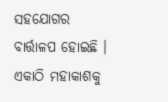ସହଯୋଗର ବାର୍ତ୍ତାଳପ ହୋଇଛି । ଏକାଠି ମହାକାଶକୁ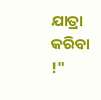ଯାତ୍ରା କରିବା !"